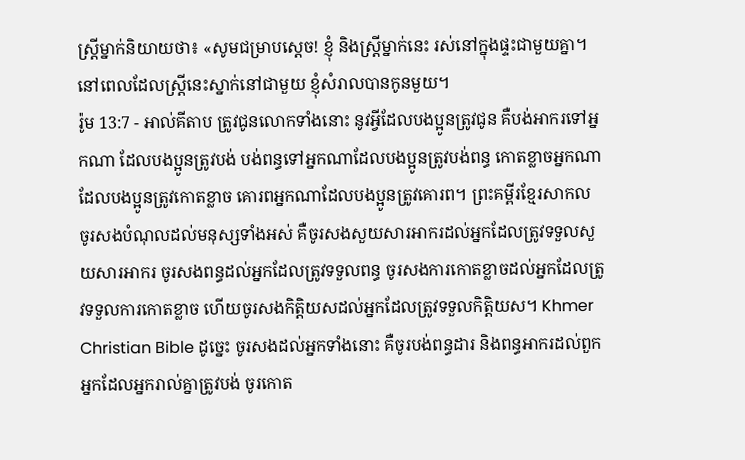ស្ត្រីម្នាក់និយាយថា៖ «សូមជម្រាបស្តេច! ខ្ញុំ និងស្ត្រីម្នាក់នេះ រស់នៅក្នុងផ្ទះជាមួយគ្នា។ នៅពេលដែលស្ត្រីនេះស្នាក់នៅជាមួយ ខ្ញុំសំរាលបានកូនមួយ។
រ៉ូម 13:7 - អាល់គីតាប ត្រូវជូនលោកទាំងនោះ នូវអ្វីដែលបងប្អូនត្រូវជូន គឺបង់អាករទៅអ្នកណា ដែលបងប្អូនត្រូវបង់ បង់ពន្ធទៅអ្នកណាដែលបងប្អូនត្រូវបង់ពន្ធ កោតខ្លាចអ្នកណាដែលបងប្អូនត្រូវកោតខ្លាច គោរពអ្នកណាដែលបងប្អូនត្រូវគោរព។ ព្រះគម្ពីរខ្មែរសាកល ចូរសងបំណុលដល់មនុស្សទាំងអស់ គឺចូរសងសួយសារអាករដល់អ្នកដែលត្រូវទទួលសួយសារអាករ ចូរសងពន្ធដល់អ្នកដែលត្រូវទទួលពន្ធ ចូរសងការកោតខ្លាចដល់អ្នកដែលត្រូវទទួលការកោតខ្លាច ហើយចូរសងកិត្តិយសដល់អ្នកដែលត្រូវទទួលកិត្តិយស។ Khmer Christian Bible ដូច្នេះ ចូរសងដល់អ្នកទាំងនោះ គឺចូរបង់ពន្ធដារ និងពន្ធអាករដល់ពួកអ្នកដែលអ្នករាល់គ្នាត្រូវបង់ ចូរកោត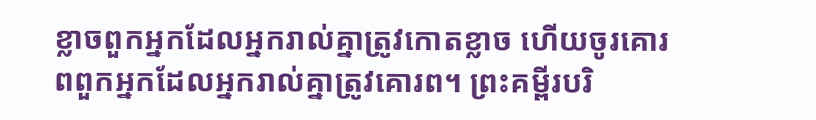ខ្លាចពួកអ្នកដែលអ្នករាល់គ្នាត្រូវកោតខ្លាច ហើយចូរគោរពពួកអ្នកដែលអ្នករាល់គ្នាត្រូវគោរព។ ព្រះគម្ពីរបរិ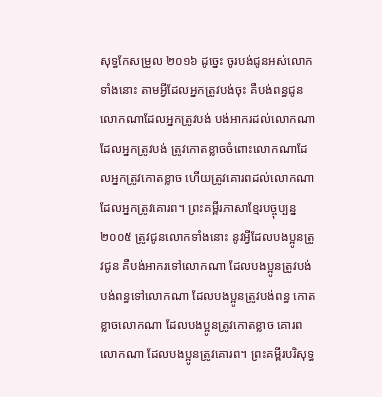សុទ្ធកែសម្រួល ២០១៦ ដូច្នេះ ចូរបង់ជូនអស់លោកទាំងនោះ តាមអ្វីដែលអ្នកត្រូវបង់ចុះ គឺបង់ពន្ធជូនលោកណាដែលអ្នកត្រូវបង់ បង់អាករដល់លោកណាដែលអ្នកត្រូវបង់ ត្រូវកោតខ្លាចចំពោះលោកណាដែលអ្នកត្រូវកោតខ្លាច ហើយត្រូវគោរពដល់លោកណាដែលអ្នកត្រូវគោរព។ ព្រះគម្ពីរភាសាខ្មែរបច្ចុប្បន្ន ២០០៥ ត្រូវជូនលោកទាំងនោះ នូវអ្វីដែលបងប្អូនត្រូវជូន គឺបង់អាករទៅលោកណា ដែលបងប្អូនត្រូវបង់ បង់ពន្ធទៅលោកណា ដែលបងប្អូនត្រូវបង់ពន្ធ កោតខ្លាចលោកណា ដែលបងប្អូនត្រូវកោតខ្លាច គោរពលោកណា ដែលបងប្អូនត្រូវគោរព។ ព្រះគម្ពីរបរិសុទ្ធ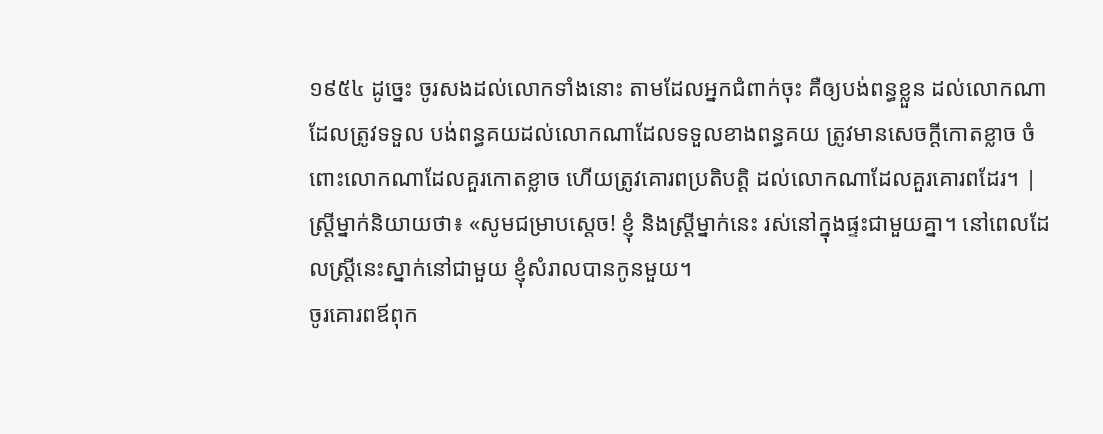១៩៥៤ ដូច្នេះ ចូរសងដល់លោកទាំងនោះ តាមដែលអ្នកជំពាក់ចុះ គឺឲ្យបង់ពន្ធខ្លួន ដល់លោកណាដែលត្រូវទទួល បង់ពន្ធគយដល់លោកណាដែលទទួលខាងពន្ធគយ ត្រូវមានសេចក្ដីកោតខ្លាច ចំពោះលោកណាដែលគួរកោតខ្លាច ហើយត្រូវគោរពប្រតិបត្តិ ដល់លោកណាដែលគួរគោរពដែរ។ |
ស្ត្រីម្នាក់និយាយថា៖ «សូមជម្រាបស្តេច! ខ្ញុំ និងស្ត្រីម្នាក់នេះ រស់នៅក្នុងផ្ទះជាមួយគ្នា។ នៅពេលដែលស្ត្រីនេះស្នាក់នៅជាមួយ ខ្ញុំសំរាលបានកូនមួយ។
ចូរគោរពឪពុក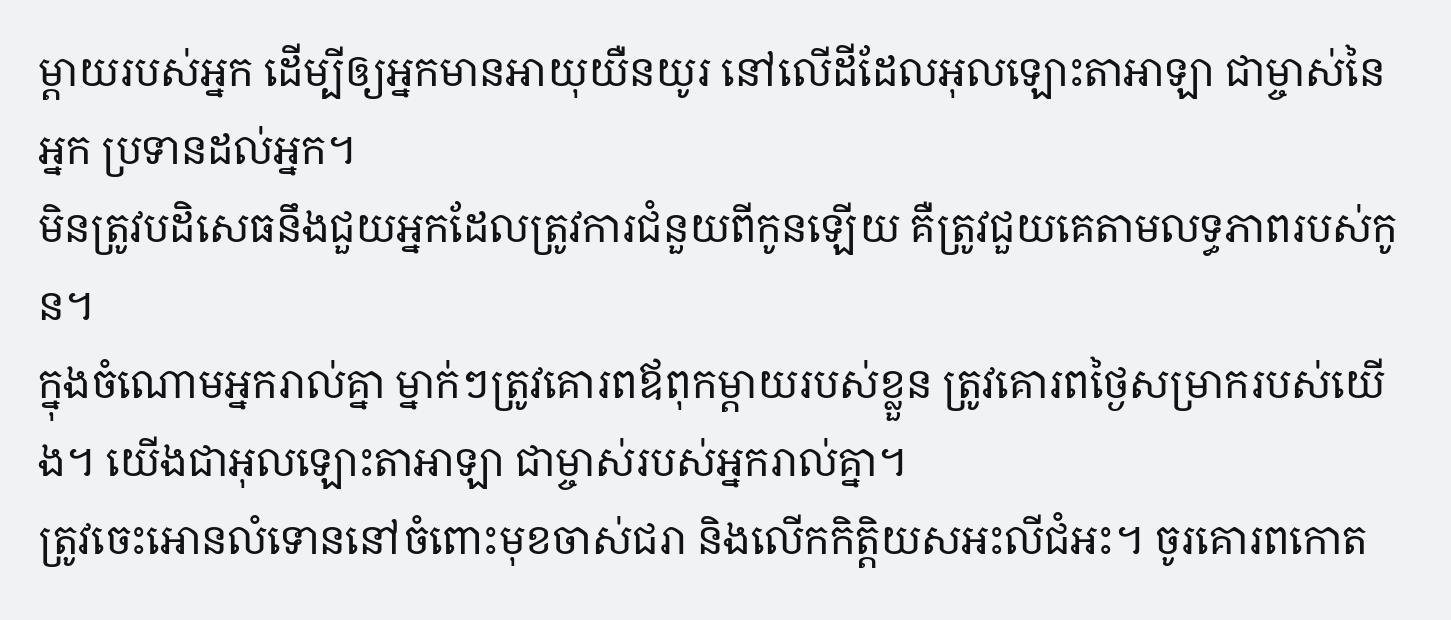ម្តាយរបស់អ្នក ដើម្បីឲ្យអ្នកមានអាយុយឺនយូរ នៅលើដីដែលអុលឡោះតាអាឡា ជាម្ចាស់នៃអ្នក ប្រទានដល់អ្នក។
មិនត្រូវបដិសេធនឹងជួយអ្នកដែលត្រូវការជំនួយពីកូនឡើយ គឺត្រូវជួយគេតាមលទ្ធភាពរបស់កូន។
ក្នុងចំណោមអ្នករាល់គ្នា ម្នាក់ៗត្រូវគោរពឪពុកម្តាយរបស់ខ្លួន ត្រូវគោរពថ្ងៃសម្រាករបស់យើង។ យើងជាអុលឡោះតាអាឡា ជាម្ចាស់របស់អ្នករាល់គ្នា។
ត្រូវចេះអោនលំទោននៅចំពោះមុខចាស់ជរា និងលើកកិត្តិយសអះលីជំអះ។ ចូរគោរពកោត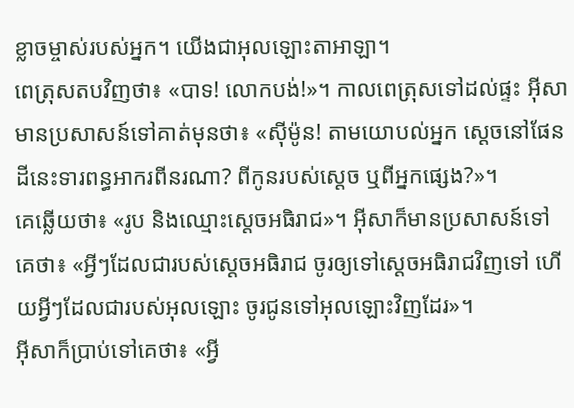ខ្លាចម្ចាស់របស់អ្នក។ យើងជាអុលឡោះតាអាឡា។
ពេត្រុសតបវិញថា៖ «បាទ! លោកបង់!»។ កាលពេត្រុសទៅដល់ផ្ទះ អ៊ីសាមានប្រសាសន៍ទៅគាត់មុនថា៖ «ស៊ីម៉ូន! តាមយោបល់អ្នក ស្ដេចនៅផែនដីនេះទារពន្ធអាករពីនរណា? ពីកូនរបស់ស្ដេច ឬពីអ្នកផ្សេង?»។
គេឆ្លើយថា៖ «រូប និងឈ្មោះស្តេចអធិរាជ»។ អ៊ីសាក៏មានប្រសាសន៍ទៅគេថា៖ «អ្វីៗដែលជារបស់ស្តេចអធិរាជ ចូរឲ្យទៅស្តេចអធិរាជវិញទៅ ហើយអ្វីៗដែលជារបស់អុលឡោះ ចូរជូនទៅអុលឡោះវិញដែរ»។
អ៊ីសាក៏ប្រាប់ទៅគេថា៖ «អ្វី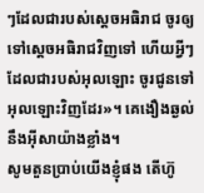ៗដែលជារបស់ស្តេចអធិរាជ ចូរឲ្យទៅស្តេចអធិរាជវិញទៅ ហើយអ្វីៗដែលជារបស់អុលឡោះ ចូរជូនទៅអុលឡោះវិញដែរ»។ គេងឿងឆ្ងល់នឹងអ៊ីសាយ៉ាងខ្លាំង។
សូមតួនប្រាប់យើងខ្ញុំផង តើហ៊ូ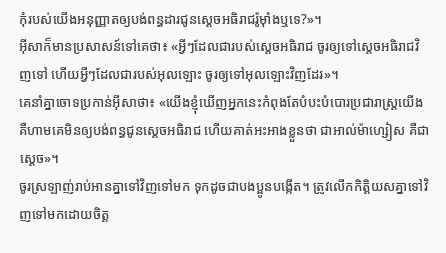កុំរបស់យើងអនុញ្ញាតឲ្យបង់ពន្ធដារជូនស្តេចអធិរាជរ៉ូម៉ាំងឬទេ?»។
អ៊ីសាក៏មានប្រសាសន៍ទៅគេថា៖ «អ្វីៗដែលជារបស់ស្តេចអធិរាជ ចូរឲ្យទៅស្តេចអធិរាជវិញទៅ ហើយអ្វីៗដែលជារបស់អុលឡោះ ចូរឲ្យទៅអុលឡោះវិញដែរ»។
គេនាំគ្នាចោទប្រកាន់អ៊ីសាថា៖ «យើងខ្ញុំឃើញអ្នកនេះកំពុងតែបំបះបំបោរប្រជារាស្ដ្រយើង គឺហាមគេមិនឲ្យបង់ពន្ធជូនស្តេចអធិរាជ ហើយគាត់អះអាងខ្លួនថា ជាអាល់ម៉ាហ្សៀស គឺជាស្ដេច»។
ចូរស្រឡាញ់រាប់អានគ្នាទៅវិញទៅមក ទុកដូចជាបងប្អូនបង្កើត។ ត្រូវលើកកិត្ដិយសគ្នាទៅវិញទៅមកដោយចិត្ដ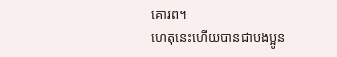គោរព។
ហេតុនេះហើយបានជាបងប្អូន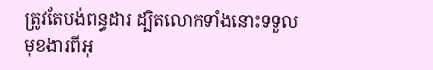ត្រូវតែបង់ពន្ធដារ ដ្បិតលោកទាំងនោះទទួលមុខងារពីអុ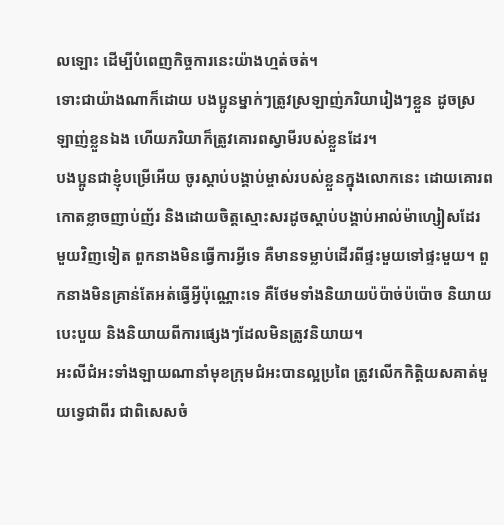លឡោះ ដើម្បីបំពេញកិច្ចការនេះយ៉ាងហ្មត់ចត់។
ទោះជាយ៉ាងណាក៏ដោយ បងប្អូនម្នាក់ៗត្រូវស្រឡាញ់ភរិយារៀងៗខ្លួន ដូចស្រឡាញ់ខ្លួនឯង ហើយភរិយាក៏ត្រូវគោរពស្វាមីរបស់ខ្លួនដែរ។
បងប្អូនជាខ្ញុំបម្រើអើយ ចូរស្ដាប់បង្គាប់ម្ចាស់របស់ខ្លួនក្នុងលោកនេះ ដោយគោរពកោតខ្លាចញាប់ញ័រ និងដោយចិត្ដស្មោះសរដូចស្ដាប់បង្គាប់អាល់ម៉ាហ្សៀសដែរ
មួយវិញទៀត ពួកនាងមិនធ្វើការអ្វីទេ គឺមានទម្លាប់ដើរពីផ្ទះមួយទៅផ្ទះមួយ។ ពួកនាងមិនគ្រាន់តែអត់ធ្វើអ្វីប៉ុណ្ណោះទេ គឺថែមទាំងនិយាយប៉ប៉ាច់ប៉ប៉ោច និយាយបេះបួយ និងនិយាយពីការផ្សេងៗដែលមិនត្រូវនិយាយ។
អះលីជំអះទាំងឡាយណានាំមុខក្រុមជំអះបានល្អប្រពៃ ត្រូវលើកកិត្ដិយសគាត់មួយទ្វេជាពីរ ជាពិសេសចំ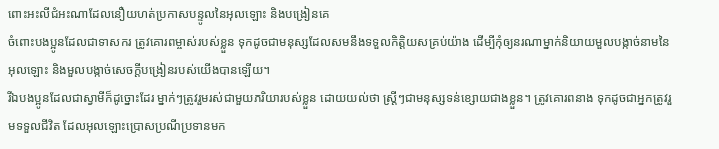ពោះអះលីជំអះណាដែលនឿយហត់ប្រកាសបន្ទូលនៃអុលឡោះ និងបង្រៀនគេ
ចំពោះបងប្អូនដែលជាទាសករ ត្រូវគោរពម្ចាស់របស់ខ្លួន ទុកដូចជាមនុស្សដែលសមនឹងទទួលកិត្ដិយសគ្រប់យ៉ាង ដើម្បីកុំឲ្យនរណាម្នាក់និយាយមួលបង្កាច់នាមនៃអុលឡោះ និងមួលបង្កាច់សេចក្ដីបង្រៀនរបស់យើងបានឡើយ។
រីឯបងប្អូនដែលជាស្វាមីក៏ដូច្នោះដែរ ម្នាក់ៗត្រូវរួមរស់ជាមួយភរិយារបស់ខ្លួន ដោយយល់ថា ស្ដ្រីៗជាមនុស្សទន់ខ្សោយជាងខ្លួន។ ត្រូវគោរពនាង ទុកដូចជាអ្នកត្រូវរួមទទួលជីវិត ដែលអុលឡោះប្រោសប្រណីប្រទានមក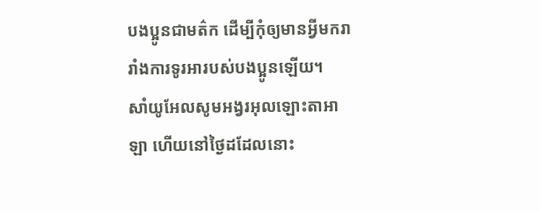បងប្អូនជាមត៌ក ដើម្បីកុំឲ្យមានអ្វីមករារាំងការទូរអារបស់បងប្អូនឡើយ។
សាំយូអែលសូមអង្វរអុលឡោះតាអាឡា ហើយនៅថ្ងៃដដែលនោះ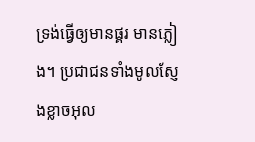ទ្រង់ធ្វើឲ្យមានផ្គរ មានភ្លៀង។ ប្រជាជនទាំងមូលស្ញែងខ្លាចអុល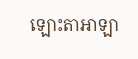ឡោះតាអាឡា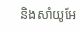និងសាំយូអែ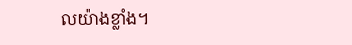លយ៉ាងខ្លាំង។